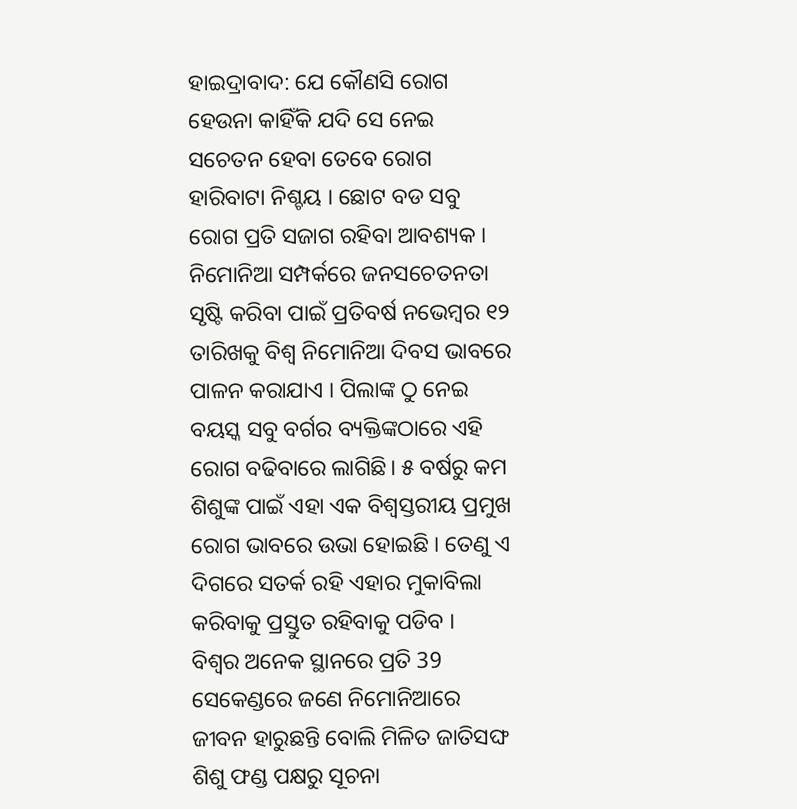ହାଇଦ୍ରାବାଦ: ଯେ କୌଣସି ରୋଗ ହେଉନା କାହିଁକି ଯଦି ସେ ନେଇ ସଚେତନ ହେବା ତେବେ ରୋଗ ହାରିବାଟା ନିଶ୍ଚୟ । ଛୋଟ ବଡ ସବୁ ରୋଗ ପ୍ରତି ସଜାଗ ରହିବା ଆବଶ୍ୟକ । ନିମୋନିଆ ସମ୍ପର୍କରେ ଜନସଚେତନତା ସୃଷ୍ଟି କରିବା ପାଇଁ ପ୍ରତିବର୍ଷ ନଭେମ୍ବର ୧୨ ତାରିଖକୁ ବିଶ୍ବ ନିମୋନିଆ ଦିବସ ଭାବରେ ପାଳନ କରାଯାଏ । ପିଲାଙ୍କ ଠୁ ନେଇ ବୟସ୍କ ସବୁ ବର୍ଗର ବ୍ୟକ୍ତିଙ୍କଠାରେ ଏହି ରୋଗ ବଢିବାରେ ଲାଗିଛି। ୫ ବର୍ଷରୁ କମ ଶିଶୁଙ୍କ ପାଇଁ ଏହା ଏକ ବିଶ୍ବସ୍ତରୀୟ ପ୍ରମୁଖ ରୋଗ ଭାବରେ ଉଭା ହୋଇଛି । ତେଣୁ ଏ ଦିଗରେ ସତର୍କ ରହି ଏହାର ମୁକାବିଲା କରିବାକୁ ପ୍ରସ୍ତୁତ ରହିବାକୁ ପଡିବ ।
ବିଶ୍ବର ଅନେକ ସ୍ଥାନରେ ପ୍ରତି 39 ସେକେଣ୍ଡରେ ଜଣେ ନିମୋନିଆରେ ଜୀବନ ହାରୁଛନ୍ତି ବୋଲି ମିଳିତ ଜାତିସଙ୍ଘ ଶିଶୁ ଫଣ୍ଡ ପକ୍ଷରୁ ସୂଚନା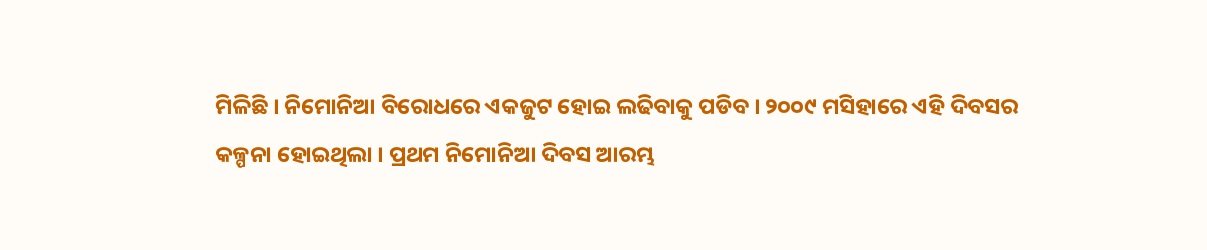ମିଳିଛି । ନିମୋନିଆ ବିରୋଧରେ ଏକଜୁଟ ହୋଇ ଲଢିବାକୁ ପଡିବ । ୨୦୦୯ ମସିହାରେ ଏହି ଦିବସର କଳ୍ପନା ହୋଇଥିଲା । ପ୍ରଥମ ନିମୋନିଆ ଦିବସ ଆରମ୍ଭ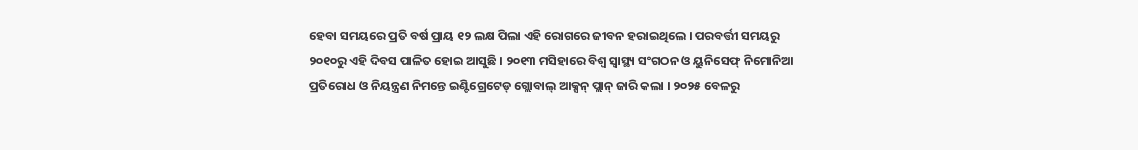ହେବା ସମୟରେ ପ୍ରତି ବର୍ଷ ପ୍ରାୟ ୧୨ ଲକ୍ଷ ପିଲା ଏହି ରୋଗରେ ଜୀବନ ହରାଇଥିଲେ । ପରବର୍ତ୍ତୀ ସମୟରୁ ୨୦୧୦ରୁ ଏହି ଦିବସ ପାଳିତ ହୋଇ ଆସୁଛି । ୨୦୧୩ ମସିହାରେ ବିଶ୍ବ ସ୍ବାସ୍ଥ୍ୟ ସଂଗଠନ ଓ ୟୁନିସେଫ୍ ନିମୋନିଆ ପ୍ରତିରୋଧ ଓ ନିୟନ୍ତ୍ରଣ ନିମନ୍ତେ ଇଣ୍ଟିଗ୍ରେଟେଡ୍ ଗ୍ଲୋବାଲ୍ ଆକ୍ସନ୍ ପ୍ଲାନ୍ ଜାରି କଲା । ୨୦୨୫ ବେଳରୁ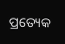ପ୍ରତ୍ୟେକ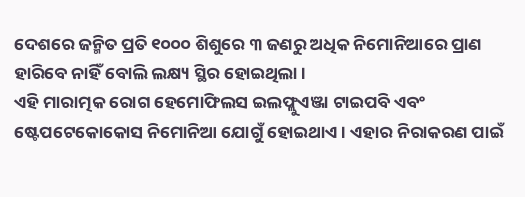ଦେଶରେ ଜନ୍ମିତ ପ୍ରତି ୧୦୦୦ ଶିଶୁରେ ୩ ଜଣରୁ ଅଧିକ ନିମୋନିଆରେ ପ୍ରାଣ ହାରିବେ ନାହିଁ ବୋଲି ଲକ୍ଷ୍ୟ ସ୍ଥିର ହୋଇଥିଲା ।
ଏହି ମାରାତ୍ମକ ରୋଗ ହେମୋଫିଲସ ଇଲଫ୍ଲୁଏଞ୍ଜା ଟାଇପବି ଏବଂ ଷ୍ଟେପଟେକୋକୋସ ନିମୋନିଆ ଯୋଗୁଁ ହୋଇଥାଏ । ଏହାର ନିରାକରଣ ପାଇଁ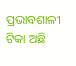ପ୍ରଭାବଶାଳୀ ଟିକା ଅଛି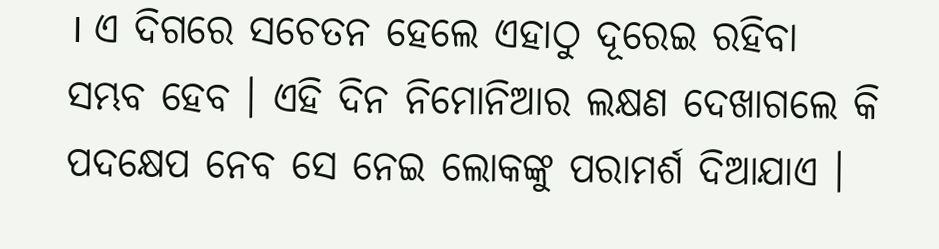। ଏ ଦିଗରେ ସଚେତନ ହେଲେ ଏହାଠୁ ଦୂରେଇ ରହିବା ସମ୍ଭବ ହେବ । ଏହି ଦିନ ନିମୋନିଆର ଲକ୍ଷଣ ଦେଖାଗଲେ କି ପଦକ୍ଷେପ ନେବ ସେ ନେଇ ଲୋକଙ୍କୁ ପରାମର୍ଶ ଦିଆଯାଏ ।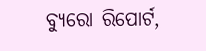ବ୍ୟୁରୋ ରିପୋର୍ଟ,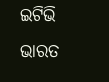ଇଟିଭି ଭାରତ